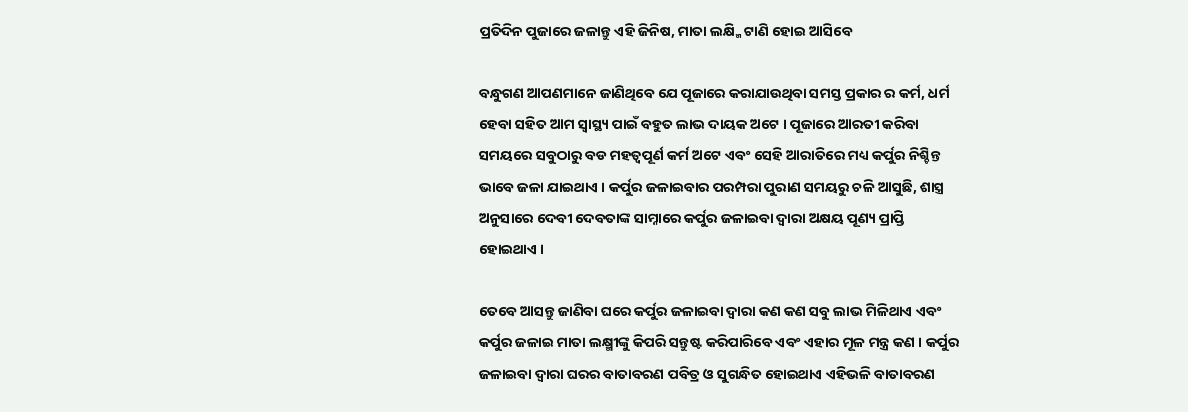ପ୍ରତିଦିନ ପୁଜାରେ ଜଳାନ୍ତୁ ଏହି ଜିନିଷ, ମାତା ଲକ୍ଷ୍ମି ଟାଣି ହୋଇ ଆସିବେ

ବନ୍ଧୁଗଣ ଆପଣମାନେ ଜାଣିଥିବେ ଯେ ପୂଜାରେ କରାଯାଉଥିବା ସମସ୍ତ ପ୍ରକାର ର କର୍ମ, ଧର୍ମ ହେବା ସହିତ ଆମ ସ୍ୱାସ୍ଥ୍ୟ ପାଇଁ ବହୁତ ଲାଭ ଦାୟକ ଅଟେ । ପୂଜାରେ ଆରତୀ କରିବା ସମୟରେ ସବୁଠାରୁ ବଡ ମହତ୍ବପୂର୍ଣ କର୍ମ ଅଟେ ଏବଂ ସେହି ଆରାତିରେ ମଧ୍ୟ କର୍ପୁର ନିଶ୍ଚିନ୍ତ ଭାବେ ଜଳା ଯାଇଥାଏ । କର୍ପୁର ଜଳାଇବାର ପରମ୍ପରା ପୁରାଣ ସମୟରୁ ଚଳି ଆସୁଛି, ଶାସ୍ତ୍ର ଅନୁସାରେ ଦେବୀ ଦେବତାଙ୍କ ସାମ୍ନାରେ କର୍ପୁର ଜଳାଇବା ଦ୍ଵାରା ଅକ୍ଷୟ ପୂଣ୍ୟ ପ୍ରାପ୍ତି ହୋଇଥାଏ ।

ତେବେ ଆସନ୍ତୁ ଜାଣିବା ଘରେ କର୍ପୁର ଜଳାଇବା ଦ୍ଵାରା କଣ କଣ ସବୁ ଲାଭ ମିଳିଥାଏ ଏବଂ କର୍ପୁର ଜଳାଇ ମାତା ଲକ୍ଷ୍ମୀଙ୍କୁ କିପରି ସନ୍ତୁଷ୍ଟ କରିପାରିବେ ଏବଂ ଏହାର ମୂଳ ମନ୍ତ୍ର କଣ । କର୍ପୁର ଜଳାଇବା ଦ୍ଵାରା ଘରର ବାତାବରଣ ପବିତ୍ର ଓ ସୁଗନ୍ଧିତ ହୋଇଥାଏ ଏହିଭଳି ବାତାବରଣ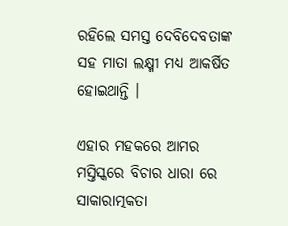ରହିଲେ ସମସ୍ତ ଦେବିଦେବତାଙ୍କ ସହ ମାତା ଲକ୍ଷ୍ମୀ ମଧ୍ୟ ଆକର୍ଷିତ ହୋଇଥାନ୍ତି ।

ଏହାର ମହକରେ ଆମର ମସ୍ତିସ୍କରେ ବିଚାର ଧାରା ରେ ସାକାରାତ୍ମକତା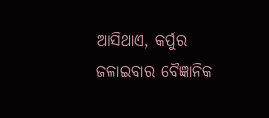ଆସିଥାଏ, କର୍ପୁର ଜଳାଇବାର ବୈଜ୍ଞାନିକ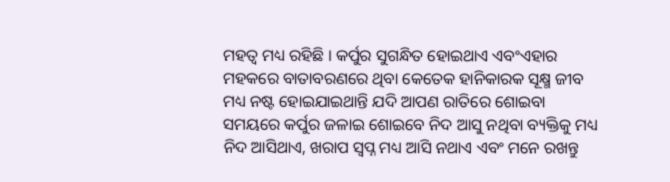ମହତ୍ଵ ମଧ୍ୟ ରହିଛି । କର୍ପୁର ସୁଗନ୍ଧିତ ହୋଇଥାଏ ଏବଂଏହାର ମହକରେ ବାତାବରଣରେ ଥିବା କେତେକ ହାନିକାରକ ସୂକ୍ଷ୍ମ ଜୀବ ମଧ୍ୟ ନଷ୍ଟ ହୋଇଯାଇଥାନ୍ତି ଯଦି ଆପଣ ରାତିରେ ଶୋଇବା ସମୟରେ କର୍ପୁର ଜଳାଇ ଶୋଇବେ ନିଦ ଆସୁ ନଥିବା ବ୍ୟକ୍ତିକୁ ମଧ୍ୟ ନିଦ ଆସିଥାଏ, ଖରାପ ସ୍ଵପ୍ନ ମଧ୍ୟ ଆସି ନଥାଏ ଏବଂ ମନେ ରଖନ୍ତୁ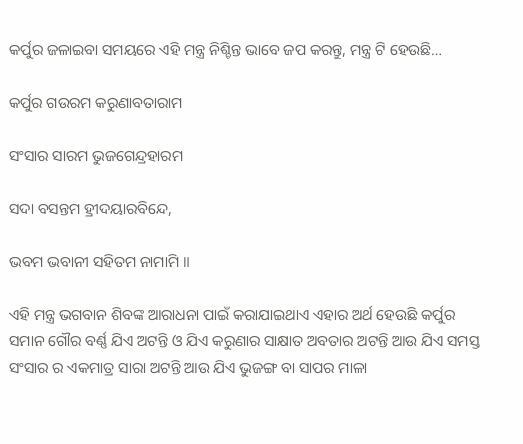କର୍ପୁର ଜଳାଇବା ସମୟରେ ଏହି ମନ୍ତ୍ର ନିଶ୍ଚିନ୍ତ ଭାବେ ଜପ କରନ୍ତୁ, ମନ୍ତ୍ର ଟି ହେଉଛି…

କର୍ପୁର ଗଉରମ କରୁଣାବତାରାମ

ସଂସାର ସାରମ ଭୁଜଗେନ୍ଦ୍ରହାରମ

ସଦା ବସନ୍ତମ ହ୍ରୀଦୟାରବିନ୍ଦେ,

ଭବମ ଭବାନୀ ସହିତମ ନାମାମି ॥

ଏହି ମନ୍ତ୍ର ଭଗବାନ ଶିବଙ୍କ ଆରାଧନା ପାଇଁ କରାଯାଇଥାଏ ଏହାର ଅର୍ଥ ହେଉଛି କର୍ପୁର ସମାନ ଗୌର ବର୍ଣ୍ଣ ଯିଏ ଅଟନ୍ତି ଓ ଯିଏ କରୁଣାର ସାକ୍ଷାତ ଅବତାର ଅଟନ୍ତି ଆଉ ଯିଏ ସମସ୍ତ ସଂସାର ର ଏକମାତ୍ର ସାରା ଅଟନ୍ତି ଆଉ ଯିଏ ଭୁଜଙ୍ଗ ବା ସାପର ମାଳା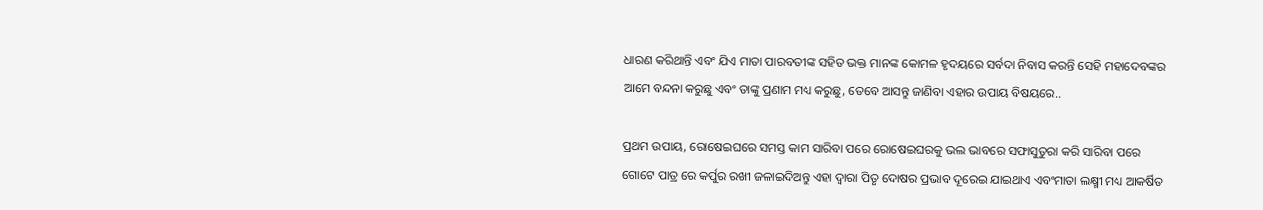ଧାରଣ କରିଥାନ୍ତି ଏବଂ ଯିଏ ମାତା ପାରବତୀଙ୍କ ସହିତ ଭକ୍ତ ମାନଙ୍କ କୋମଳ ହୃଦୟରେ ସର୍ବଦା ନିବାସ କରନ୍ତି ସେହି ମହାଦେବଙ୍କର ଆମେ ବନ୍ଦନା କରୁଛୁ ଏବଂ ତାଙ୍କୁ ପ୍ରଣାମ ମଧ୍ୟ କରୁଛୁ, ତେବେ ଆସନ୍ତୁ ଜାଣିବା ଏହାର ଉପାୟ ବିଷୟରେ..

ପ୍ରଥମ ଉପାୟ, ରୋଷେଇଘରେ ସମସ୍ତ କାମ ସାରିବା ପରେ ରୋଷେଇଘରକୁ ଭଲ ଭାବରେ ସଫାସୁତୁରା କରି ସାରିବା ପରେ ଗୋଟେ ପାତ୍ର ରେ କର୍ପୁର ରଖୀ ଜଳାଇଦିଅନ୍ତୁ ଏହା ଦ୍ଵାରା ପିତୃ ଦୋଷର ପ୍ରଭାବ ଦୂରେଇ ଯାଇଥାଏ ଏବଂମାତା ଲକ୍ଷ୍ମୀ ମଧ୍ୟ ଆକର୍ଷିତ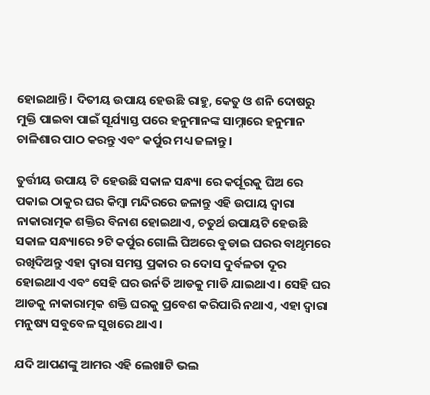ହୋଇଥାନ୍ତି । ଦିତୀୟ ଉପାୟ ହେଉଛି ରାହୁ, କେତୁ ଓ ଶନି ଦୋଷରୁ ମୁକ୍ତି ପାଇବା ପାଇଁ ସୂର୍ଯ୍ୟାସ୍ତ ପରେ ହନୁମାନଙ୍କ ସାମ୍ନାରେ ହନୁମାନ ଚାଳିଶାର ପାଠ କରନ୍ତୁ ଏବଂ କର୍ପୁର ମଧ୍ୟ ଜଳାନ୍ତୁ ।

ତୁର୍ତ୍ତୀୟ ଉପାୟ ଟି ହେଉଛି ସକାଳ ସନ୍ଧ୍ୟା ରେ କର୍ପୂରକୁ ଘିଅ ରେ ପକାଇ ଠାକୁର ଘର କିମ୍ବା ମନ୍ଦିରରେ ଜଳାନ୍ତୁ ଏହି ଉପାୟ ଦ୍ଵାରା ନାକାରାତ୍ମକ ଶକ୍ତିର ବିନାଶ ହୋଇଥାଏ, ଚତୁର୍ଥ ଉପାୟଟି ହେଉଛି ସକାଳ ସନ୍ଧ୍ୟାରେ ୨ଟି କର୍ପୁର ଗୋଲି ଘିଅରେ ବୁଡାଇ ଘରର ବାଥୃମରେ ରଖିଦିଅନ୍ତୁ ଏହା ଦ୍ଵାରା ସମସ୍ତ ପ୍ରକାର ର ଦୋସ ଦୁର୍ବଳତା ଦୂର ହୋଇଥାଏ ଏବଂ ସେହି ଘର ଉର୍ନତି ଆଡକୁ ମାଡି ଯାଇଥାଏ । ସେହି ଘର ଆଡକୁ ନାକାରାତ୍ମକ ଶକ୍ତି ଘରକୁ ପ୍ରବେଶ କରିପାରି ନଥାଏ, ଏହା ଦ୍ଵାରା ମନୁଷ୍ୟ ସବୁବେଳ ସୁଖରେ ଥାଏ ।

ଯଦି ଆପଣଙ୍କୁ ଆମର ଏହି ଲେଖାଟି ଭଲ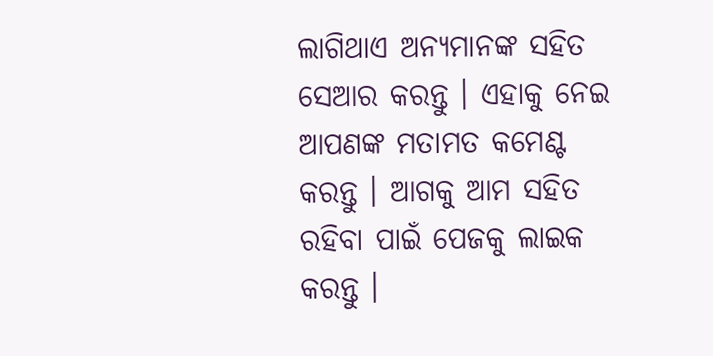ଲାଗିଥାଏ ଅନ୍ୟମାନଙ୍କ ସହିତ ସେଆର କରନ୍ତୁ । ଏହାକୁ ନେଇ ଆପଣଙ୍କ ମତାମତ କମେଣ୍ଟ କରନ୍ତୁ । ଆଗକୁ ଆମ ସହିତ ରହିବା ପାଇଁ ପେଜକୁ ଲାଇକ କରନ୍ତୁ ।